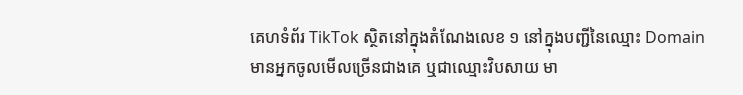គេហទំព័រ TikTok ស្ថិតនៅក្នុងតំណែងលេខ ១ នៅក្នុងបញ្ជីនៃឈ្មោះ Domain មានអ្នកចូលមើលច្រើនជាងគេ ឬជាឈ្មោះវិបសាយ មា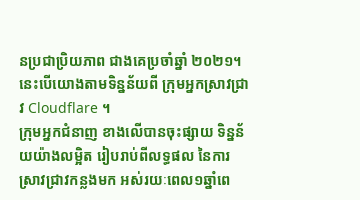នប្រជាប្រិយភាព ជាងគេប្រចាំឆ្នាំ ២០២១។ នេះបើយោងតាមទិន្នន័យពី ក្រុមអ្នកស្រាវជ្រាវ Cloudflare ។
ក្រុមអ្នកជំនាញ ខាងលើបានចុះផ្សាយ ទិន្នន័យយ៉ាងលម្អិត រៀបរាប់ពីលទ្ធផល នៃការស្រាវជ្រាវកន្លងមក អស់រយៈពេល១ឆ្នាំពេ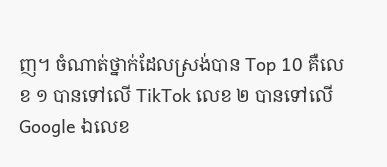ញ។ ចំណាត់ថ្នាក់ដែលស្រង់បាន Top 10 គឺលេខ ១ បានទៅលើ TikTok លេខ ២ បានទៅលើ Google ឯលេខ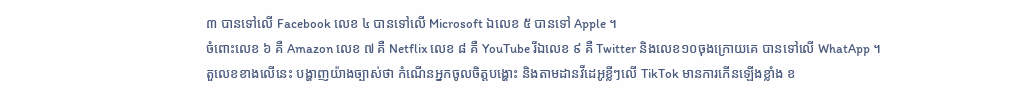៣ បានទៅលើ Facebook លេខ ៤ បានទៅលើ Microsoft ឯលេខ ៥ បានទៅ Apple ។
ចំពោះលេខ ៦ គឺ Amazon លេខ ៧ គឺ Netflix លេខ ៨ គឺ YouTube រីឯលេខ ៩ គឺ Twitter និងលេខ១០ចុងក្រោយគេ បានទៅលើ WhatApp ។
តួលេខខាងលើនេះ បង្ហាញយ៉ាងច្បាស់ថា កំណើនអ្នកចូលចិត្តបង្ហោះ និងតាមដានវីដេអូខ្លីៗលើ TikTok មានការកើនឡើងខ្លាំង ខ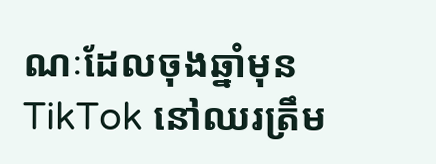ណៈដែលចុងឆ្នាំមុន TikTok នៅឈរត្រឹម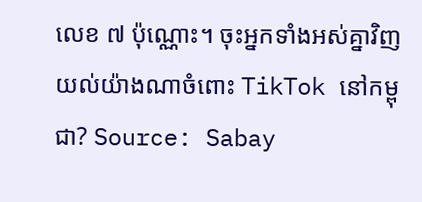លេខ ៧ ប៉ុណ្ណោះ។ ចុះអ្នកទាំងអស់គ្នាវិញ យល់យ៉ាងណាចំពោះ TikTok នៅកម្ពុជា? Source: Sabay